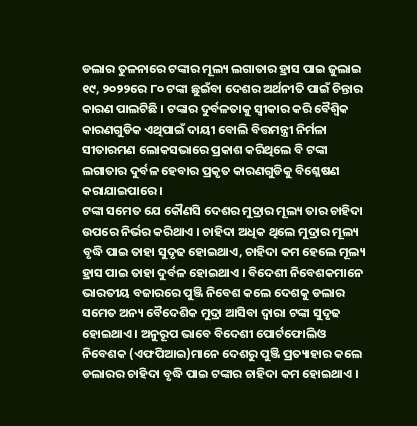ଡଲାର ତୁଳନାରେ ଟଙ୍କାର ମୂଲ୍ୟ ଲଗାତାର ହ୍ରାସ ପାଇ ଜୁଲାଇ ୧୯, ୨୦୨୨ରେ ୮୦ ଟଙ୍କା ଛୁଇଁବା ଦେଶର ଅର୍ଥନୀତି ପାଇଁ ଚିନ୍ତାର କାରଣ ପାଲଟିଛି । ଟଙ୍କାର ଦୁର୍ବଳତାକୁ ସ୍ୱୀକାର କରି ବୈଶ୍ୱିକ କାରଣଗୁଡିକ ଏଥିପାଇଁ ଦାୟୀ ବୋଲି ବିତ୍ତମନ୍ତ୍ରୀ ନିର୍ମଳା ସୀତାରମଣ ଲୋକସଭାରେ ପ୍ରକାଶ କରିଥିଲେ ବି ଟଙ୍କା ଲଗାତାର ଦୁର୍ବଳ ହେବାର ପ୍ରକୃତ କାରଣଗୁଡିକୁ ବିଶ୍ଳେଷଣ କରାଯାଇପାରେ ।
ଟଙ୍କା ସମେତ ଯେ କୌଣସି ଦେଶର ମୁଦ୍ରାର ମୂଲ୍ୟ ତାର ଚାହିଦା ଉପରେ ନିର୍ଭର କରିଥାଏ । ଚାହିଦା ଅଧିକ ଥିଲେ ମୁଦ୍ରାର ମୂଲ୍ୟ ବୃଦ୍ଧି ପାଇ ତାହା ସୁଦୃଢ ହୋଇଥାଏ, ଚାହିଦା କମ ହେଲେ ମୂଲ୍ୟ ହ୍ରାସ ପାଇ ତାହା ଦୁର୍ବଳ ହୋଇଥାଏ । ବିଦେଶୀ ନିବେଶକମାନେ ଭାରତୀୟ ବଜାରରେ ପୁଞ୍ଜି ନିବେଶ କଲେ ଦେଶକୁ ଡଲାର ସମେତ ଅନ୍ୟ ବୈଦେଶିକ ମୁଦ୍ରା ଆସିବା ଦ୍ୱାରା ଟଙ୍କା ସୁଦୃଢ ହୋଇଥାଏ । ଅନୁରୂପ ଭାବେ ବିଦେଶୀ ପୋର୍ଟଫୋଲିଓ ନିବେଶକ (ଏଫପିଆଇ)ମାନେ ଦେଶରୁ ପୁଞ୍ଜି ପ୍ରତ୍ୟାହାର କଲେ ଡଲାରର ଚାହିଦା ବୃଦ୍ଧି ପାଇ ଟଙ୍କାର ଚାହିଦା କମ ହୋଇଥାଏ ।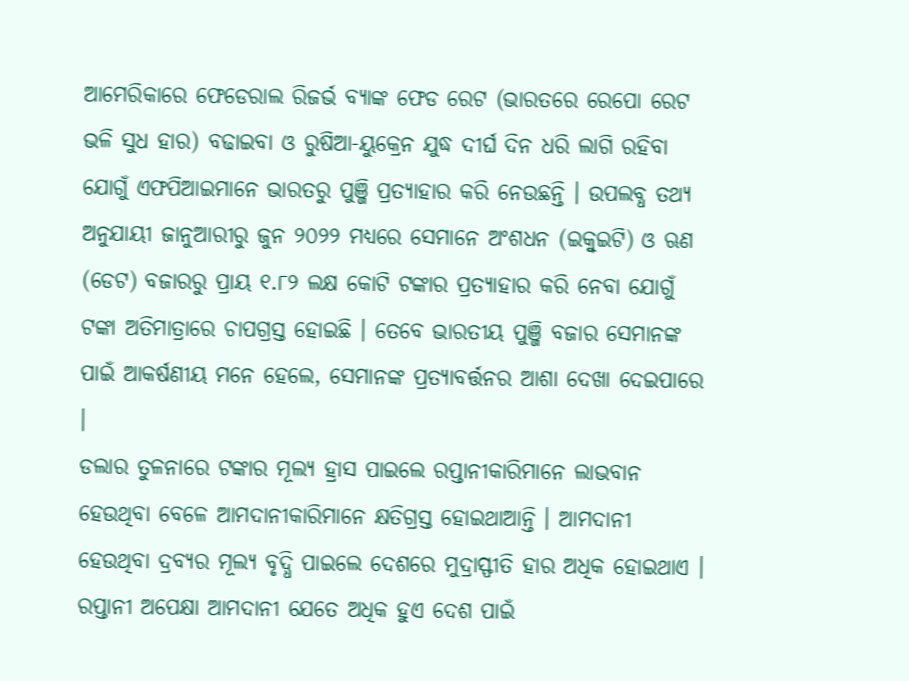ଆମେରିକାରେ ଫେଡେରାଲ ରିଜର୍ଭ ବ୍ୟାଙ୍କ ଫେଡ ରେଟ (ଭାରତରେ ରେପୋ ରେଟ ଭଳି ସୁଧ ହାର) ବଢାଇବା ଓ ରୁଷିଆ-ୟୁକ୍ରେନ ଯୁଦ୍ଧ ଦୀର୍ଘ ଦିନ ଧରି ଲାଗି ରହିବା ଯୋଗୁଁ ଏଫପିଆଇମାନେ ଭାରତରୁ ପୁଞ୍ଜି ପ୍ରତ୍ୟାହାର କରି ନେଉଛନ୍ତି । ଉପଲବ୍ଧ ତଥ୍ୟ ଅନୁଯାୟୀ ଜାନୁଆରୀରୁ ଜୁନ ୨୦୨୨ ମଧ୍ୟରେ ସେମାନେ ଅଂଶଧନ (ଇକ୍ୱୁଇଟି) ଓ ଋଣ (ଡେଟ) ବଜାରରୁ ପ୍ରାୟ ୧.୮୨ ଲକ୍ଷ କୋଟି ଟଙ୍କାର ପ୍ରତ୍ୟାହାର କରି ନେବା ଯୋଗୁଁ ଟଙ୍କା ଅତିମାତ୍ରାରେ ଚାପଗ୍ରସ୍ତ ହୋଇଛି । ତେବେ ଭାରତୀୟ ପୁଞ୍ଜି ବଜାର ସେମାନଙ୍କ ପାଇଁ ଆକର୍ଷଣୀୟ ମନେ ହେଲେ, ସେମାନଙ୍କ ପ୍ରତ୍ୟାବର୍ତ୍ତନର ଆଶା ଦେଖା ଦେଇପାରେ ।
ଡଲାର ତୁଳନାରେ ଟଙ୍କାର ମୂଲ୍ୟ ହ୍ରାସ ପାଇଲେ ରପ୍ତାନୀକାରିମାନେ ଲାଭବାନ ହେଉଥିବା ବେଳେ ଆମଦାନୀକାରିମାନେ କ୍ଷତିଗ୍ରସ୍ତ ହୋଇଥାଆନ୍ତି । ଆମଦାନୀ ହେଉଥିବା ଦ୍ରବ୍ୟର ମୂଲ୍ୟ ବୃଦ୍ଧି ପାଇଲେ ଦେଶରେ ମୁଦ୍ରାସ୍ଫୀତି ହାର ଅଧିକ ହୋଇଥାଏ । ରପ୍ତାନୀ ଅପେକ୍ଷା ଆମଦାନୀ ଯେତେ ଅଧିକ ହୁଏ ଦେଶ ପାଇଁ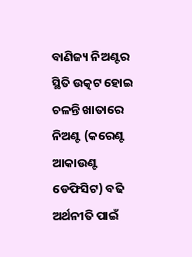ବାଣିଜ୍ୟ ନିଅଣ୍ଟର ସ୍ଥିତି ଉତ୍କଟ ହୋଇ ଚଳନ୍ତି ଖାତାରେ ନିଅଣ୍ଟ (କରେଣ୍ଟ ଆକାଉଣ୍ଟ ଡେଫିସିଟ) ବଢି ଅର୍ଥନୀତି ପାଇଁ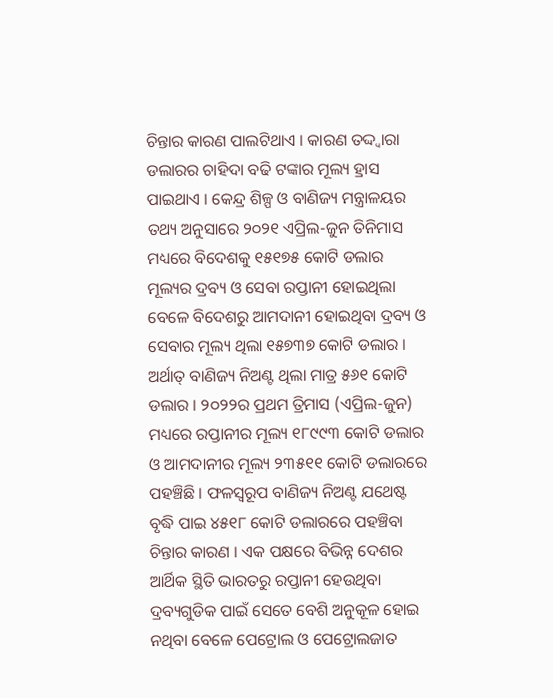ଚିନ୍ତାର କାରଣ ପାଲଟିଥାଏ । କାରଣ ତଦ୍ଦ୍ୱାରା ଡଲାରର ଚାହିଦା ବଢି ଟଙ୍କାର ମୂଲ୍ୟ ହ୍ରାସ ପାଇଥାଏ । କେନ୍ଦ୍ର ଶିଳ୍ପ ଓ ବାଣିଜ୍ୟ ମନ୍ତ୍ରାଳୟର ତଥ୍ୟ ଅନୁସାରେ ୨୦୨୧ ଏପ୍ରିଲ-ଜୁନ ତିନିମାସ ମଧ୍ୟରେ ବିଦେଶକୁ ୧୫୧୭୫ କୋଟି ଡଲାର ମୂଲ୍ୟର ଦ୍ରବ୍ୟ ଓ ସେବା ରପ୍ତାନୀ ହୋଇଥିଲା ବେଳେ ବିଦେଶରୁ ଆମଦାନୀ ହୋଇଥିବା ଦ୍ରବ୍ୟ ଓ ସେବାର ମୂଲ୍ୟ ଥିଲା ୧୫୭୩୭ କୋଟି ଡଲାର । ଅର୍ଥାତ୍ ବାଣିଜ୍ୟ ନିଅଣ୍ଟ ଥିଲା ମାତ୍ର ୫୬୧ କୋଟି ଡଲାର । ୨୦୨୨ର ପ୍ରଥମ ତ୍ରିମାସ (ଏପ୍ରିଲ-ଜୁନ) ମଧ୍ୟରେ ରପ୍ତାନୀର ମୂଲ୍ୟ ୧୮୯୯୩ କୋଟି ଡଲାର ଓ ଆମଦାନୀର ମୂଲ୍ୟ ୨୩୫୧୧ କୋଟି ଡଲାରରେ ପହଞ୍ଚିଛି । ଫଳସ୍ୱରୂପ ବାଣିଜ୍ୟ ନିଅଣ୍ଟ ଯଥେଷ୍ଟ ବୃଦ୍ଧି ପାଇ ୪୫୧୮ କୋଟି ଡଲାରରେ ପହଞ୍ଚିବା ଚିନ୍ତାର କାରଣ । ଏକ ପକ୍ଷରେ ବିଭିନ୍ନ ଦେଶର ଆର୍ଥିକ ସ୍ଥିତି ଭାରତରୁ ରପ୍ତାନୀ ହେଉଥିବା ଦ୍ରବ୍ୟଗୁଡିକ ପାଇଁ ସେତେ ବେଶି ଅନୁକୂଳ ହୋଇ ନଥିବା ବେଳେ ପେଟ୍ରୋଲ ଓ ପେଟ୍ରୋଲଜାତ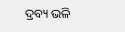ଦ୍ରବ୍ୟ ଭଳି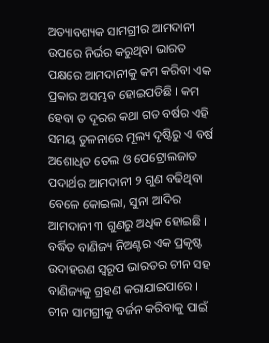ଅତ୍ୟାବଶ୍ୟକ ସାମଗ୍ରୀର ଆମଦାନୀ ଉପରେ ନିର୍ଭର କରୁଥିବା ଭାରତ ପକ୍ଷରେ ଆମଦାନୀକୁ କମ କରିବା ଏକ ପ୍ରକାର ଅସମ୍ଭବ ହୋଇପଡିଛି । କମ ହେବା ତ ଦୂରର କଥା ଗତ ବର୍ଷର ଏହି ସମୟ ତୁଳନାରେ ମୂଲ୍ୟ ଦୃଷ୍ଟିରୁ ଏ ବର୍ଷ ଅଶୋଧିତ ତେଲ ଓ ପେଟ୍ରୋଲଜାତ ପଦାର୍ଥର ଆମଦାନୀ ୨ ଗୁଣ ବଢିଥିବା ବେଳେ କୋଇଲା, ସୁନା ଆଦିର ଆମଦାନୀ ୩ ଗୁଣରୁ ଅଧିକ ହୋଇଛି । ବର୍ଦ୍ଧିତ ବାଣିଜ୍ୟ ନିଅଣ୍ଟର ଏକ ପ୍ରକୃଷ୍ଟ ଉଦାହରଣ ସ୍ୱରୂପ ଭାରତର ଚୀନ ସହ ବାଣିଜ୍ୟକୁ ଗ୍ରହଣ କରାଯାଇପାରେ । ଚୀନ ସାମଗ୍ରୀକୁ ବର୍ଜନ କରିବାକୁ ପାଇଁ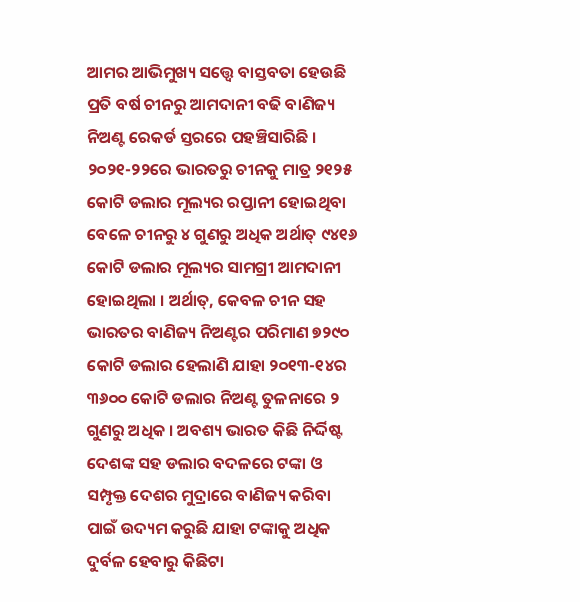ଆମର ଆଭିମୁଖ୍ୟ ସତ୍ତ୍ୱେ ବାସ୍ତବତା ହେଉଛି ପ୍ରତି ବର୍ଷ ଚୀନରୁ ଆମଦାନୀ ବଢି ବାଣିଜ୍ୟ ନିଅଣ୍ଟ ରେକର୍ଡ ସ୍ତରରେ ପହଞ୍ଚିସାରିଛି । ୨୦୨୧-୨୨ରେ ଭାରତରୁ ଚୀନକୁ ମାତ୍ର ୨୧୨୫ କୋଟି ଡଲାର ମୂଲ୍ୟର ରପ୍ତାନୀ ହୋଇଥିବା ବେଳେ ଚୀନରୁ ୪ ଗୁଣରୁ ଅଧିକ ଅର୍ଥାତ୍ ୯୪୧୬ କୋଟି ଡଲାର ମୂଲ୍ୟର ସାମଗ୍ରୀ ଆମଦାନୀ ହୋଇଥିଲା । ଅର୍ଥାତ୍, କେବଳ ଚୀନ ସହ ଭାରତର ବାଣିଜ୍ୟ ନିଅଣ୍ଟର ପରିମାଣ ୭୨୯୦ କୋଟି ଡଲାର ହେଲାଣି ଯାହା ୨୦୧୩-୧୪ର ୩୬୦୦ କୋଟି ଡଲାର ନିଅଣ୍ଟ ତୁଳନାରେ ୨ ଗୁଣରୁ ଅଧିକ । ଅବଶ୍ୟ ଭାରତ କିଛି ନିର୍ଦ୍ଦିଷ୍ଟ ଦେଶଙ୍କ ସହ ଡଲାର ବଦଳରେ ଟଙ୍କା ଓ ସମ୍ପୃକ୍ତ ଦେଶର ମୁଦ୍ରାରେ ବାଣିଜ୍ୟ କରିବା ପାଇଁ ଉଦ୍ୟମ କରୁଛି ଯାହା ଟଙ୍କାକୁ ଅଧିକ ଦୁର୍ବଳ ହେବାରୁ କିଛିଟା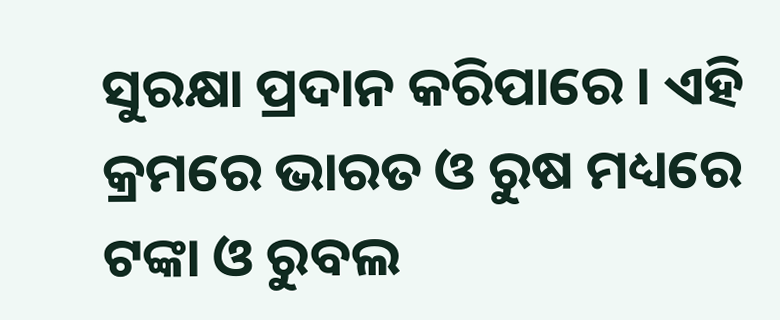ସୁରକ୍ଷା ପ୍ରଦାନ କରିପାରେ । ଏହି କ୍ରମରେ ଭାରତ ଓ ରୁଷ ମଧ୍ୟରେ ଟଙ୍କା ଓ ରୁବଲ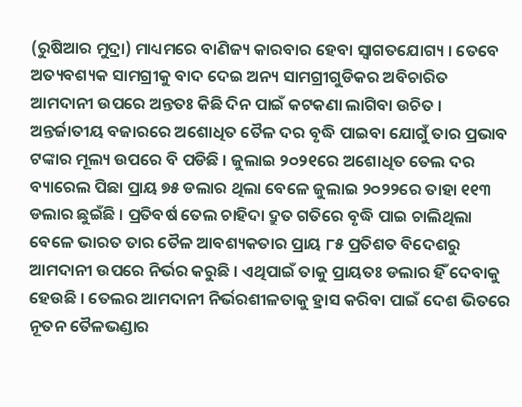(ରୁଷିଆର ମୁଦ୍ରା) ମାଧ୍ୟମରେ ବାଣିଜ୍ୟ କାରବାର ହେବା ସ୍ୱାଗତଯୋଗ୍ୟ । ତେବେ ଅତ୍ୟବଶ୍ୟକ ସାମଗ୍ରୀକୁ ବାଦ ଦେଇ ଅନ୍ୟ ସାମଗ୍ରୀଗୁଡିକର ଅବିଚାରିତ ଆମଦାନୀ ଉପରେ ଅନ୍ତତଃ କିଛି ଦିନ ପାଇଁ କଟକଣା ଲାଗିବା ଉଚିତ ।
ଅନ୍ତର୍ଜାତୀୟ ବଜାରରେ ଅଶୋଧିତ ତୈଳ ଦର ବୃଦ୍ଧି ପାଇବା ଯୋଗୁଁ ତାର ପ୍ରଭାବ ଟଙ୍କାର ମୂଲ୍ୟ ଉପରେ ବି ପଡିଛି । ଜୁଲାଇ ୨୦୨୧ରେ ଅଶୋଧିତ ତେଲ ଦର ବ୍ୟାରେଲ ପିଛା ପ୍ରାୟ ୭୫ ଡଲାର ଥିଲା ବେଳେ ଜୁଲାଇ ୨୦୨୨ରେ ତାହା ୧୧୩ ଡଲାର ଛୁଇଁଛି । ପ୍ରତିବର୍ଷ ତେଲ ଚାହିଦା ଦ୍ରୁତ ଗତିରେ ବୃଦ୍ଧି ପାଇ ଚାଲିଥିଲା ବେଳେ ଭାରତ ତାର ତୈଳ ଆବଶ୍ୟକତାର ପ୍ରାୟ ୮୫ ପ୍ରତିଶତ ବିଦେଶରୁ ଆମଦାନୀ ଉପରେ ନିର୍ଭର କରୁଛି । ଏଥିପାଇଁ ତାକୁ ପ୍ରାୟତଃ ଡଲାର ହିଁ ଦେବାକୁ ହେଉଛି । ତେଲର ଆମଦାନୀ ନିର୍ଭରଶୀଳତାକୁ ହ୍ରାସ କରିବା ପାଇଁ ଦେଶ ଭିତରେ ନୂତନ ତୈଳଭଣ୍ଡାର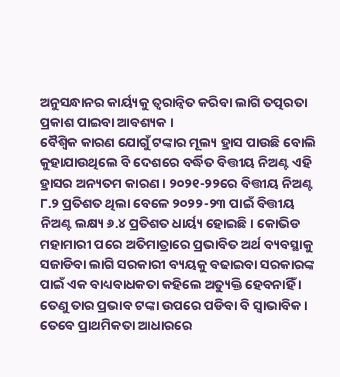ଅନୁସନ୍ଧାନର କାର୍ୟ୍ୟକୁ ତ୍ୱରାନ୍ୱିତ କରିବା ଲାଗି ତତ୍ପରତା ପ୍ରକାଶ ପାଇବା ଆବଶ୍ୟକ ।
ବୈଶ୍ୱିକ କାରଣ ଯୋଗୁଁ ଟଙ୍କାର ମୂଲ୍ୟ ହ୍ରାସ ପାଉଛି ବୋଲି କୁହାଯାଉଥିଲେ ବି ଦେଶରେ ବର୍ଦ୍ଧିତ ବିତ୍ତୀୟ ନିଅଣ୍ଟ ଏହି ହ୍ରାସର ଅନ୍ୟତମ କାରଣ । ୨୦୨୧-୨୨ରେ ବିତ୍ତୀୟ ନିଅଣ୍ଟ ୮.୨ ପ୍ରତିଶତ ଥିଲା ବେଳେ ୨୦୨୨-୨୩ ପାଇଁ ବିତ୍ତୀୟ ନିଅଣ୍ଟ ଲକ୍ଷ୍ୟ ୬.୪ ପ୍ରତିଶତ ଧାର୍ୟ୍ୟ ହୋଇଛି । କୋଭିଡ ମହାମାରୀ ପରେ ଅତିମାତ୍ରାରେ ପ୍ରଭାବିତ ଅର୍ଥ ବ୍ୟବସ୍ଥାକୁ ସଜାଡିବା ଲାଗି ସରକାରୀ ବ୍ୟୟକୁ ବଢାଇବା ସରକାରଙ୍କ ପାଇଁ ଏକ ବାଧ୍ୟବାଧକତା କହିଲେ ଅତ୍ୟୁକ୍ତି ହେବନାହିଁ । ତେଣୁ ତାର ପ୍ରଭାବ ଟଙ୍କା ଉପରେ ପଡିବା ବି ସ୍ୱାଭାବିକ । ତେବେ ପ୍ରାଥମିକତା ଆଧାରରେ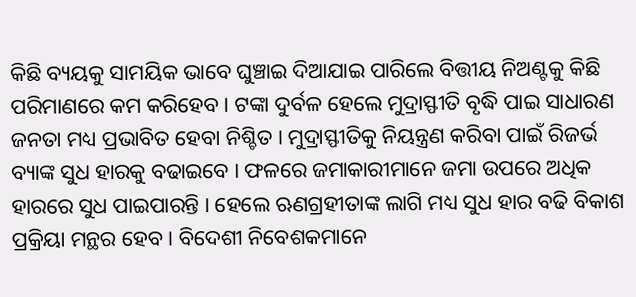କିଛି ବ୍ୟୟକୁ ସାମୟିକ ଭାବେ ଘୁଞ୍ଚାଇ ଦିଆଯାଇ ପାରିଲେ ବିତ୍ତୀୟ ନିଅଣ୍ଟକୁ କିଛି ପରିମାଣରେ କମ କରିହେବ । ଟଙ୍କା ଦୁର୍ବଳ ହେଲେ ମୁଦ୍ରାସ୍ଫୀତି ବୃଦ୍ଧି ପାଇ ସାଧାରଣ ଜନତା ମଧ୍ୟ ପ୍ରଭାବିତ ହେବା ନିଶ୍ଚିତ । ମୁଦ୍ରାସ୍ଫୀତିକୁ ନିୟନ୍ତ୍ରଣ କରିବା ପାଇଁ ରିଜର୍ଭ ବ୍ୟାଙ୍କ ସୁଧ ହାରକୁ ବଢାଇବେ । ଫଳରେ ଜମାକାରୀମାନେ ଜମା ଉପରେ ଅଧିକ ହାରରେ ସୁଧ ପାଇପାରନ୍ତି । ହେଲେ ଋଣଗ୍ରହୀତାଙ୍କ ଲାଗି ମଧ୍ୟ ସୁଧ ହାର ବଢି ବିକାଶ ପ୍ରକ୍ରିୟା ମନ୍ଥର ହେବ । ବିଦେଶୀ ନିବେଶକମାନେ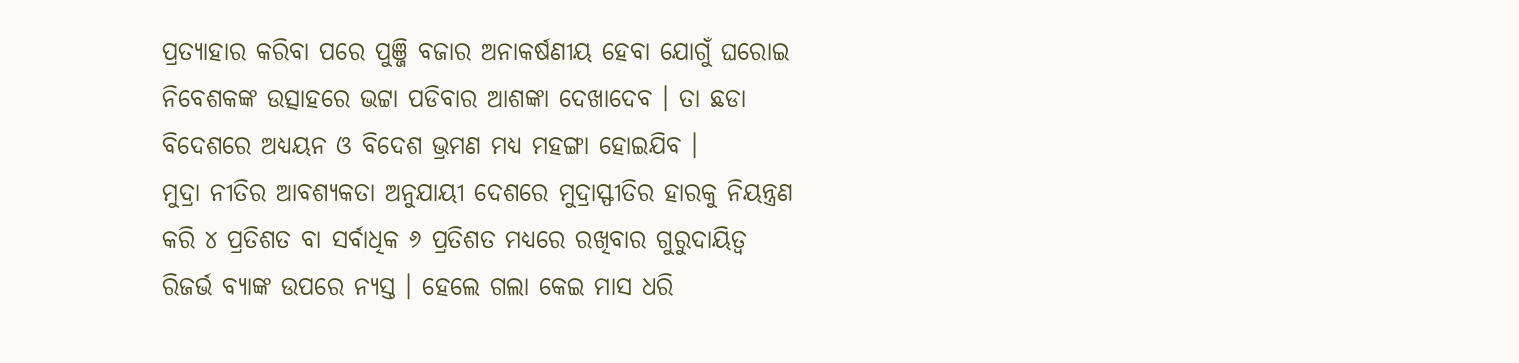ପ୍ରତ୍ୟାହାର କରିବା ପରେ ପୁଞ୍ଜି ବଜାର ଅନାକର୍ଷଣୀୟ ହେବା ଯୋଗୁଁ ଘରୋଇ ନିବେଶକଙ୍କ ଉତ୍ସାହରେ ଭଟ୍ଟା ପଡିବାର ଆଶଙ୍କା ଦେଖାଦେବ । ତା ଛଡା ବିଦେଶରେ ଅଧ୍ୟୟନ ଓ ବିଦେଶ ଭ୍ରମଣ ମଧ୍ୟ ମହଙ୍ଗା ହୋଇଯିବ ।
ମୁଦ୍ରା ନୀତିର ଆବଶ୍ୟକତା ଅନୁଯାୟୀ ଦେଶରେ ମୁଦ୍ରାସ୍ଫୀତିର ହାରକୁ ନିୟନ୍ତ୍ରଣ କରି ୪ ପ୍ରତିଶତ ବା ସର୍ବାଧିକ ୬ ପ୍ରତିଶତ ମଧ୍ୟରେ ରଖିବାର ଗୁରୁଦାୟିତ୍ୱ ରିଜର୍ଭ ବ୍ୟାଙ୍କ ଉପରେ ନ୍ୟସ୍ତ । ହେଲେ ଗଲା କେଇ ମାସ ଧରି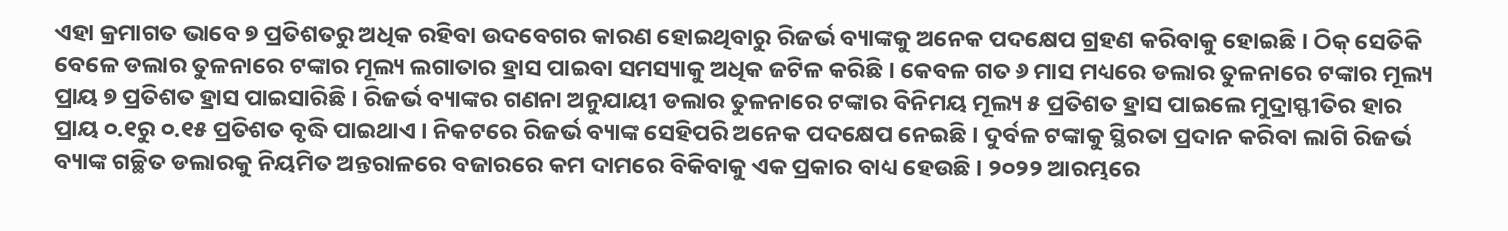ଏହା କ୍ରମାଗତ ଭାବେ ୭ ପ୍ରତିଶତରୁ ଅଧିକ ରହିବା ଉଦବେଗର କାରଣ ହୋଇଥିବାରୁ ରିଜର୍ଭ ବ୍ୟାଙ୍କକୁ ଅନେକ ପଦକ୍ଷେପ ଗ୍ରହଣ କରିବାକୁ ହୋଇଛି । ଠିକ୍ ସେତିକି ବେଳେ ଡଲାର ତୁଳନାରେ ଟଙ୍କାର ମୂଲ୍ୟ ଲଗାତାର ହ୍ରାସ ପାଇବା ସମସ୍ୟାକୁ ଅଧିକ ଜଟିଳ କରିଛି । କେବଳ ଗତ ୬ ମାସ ମଧ୍ୟରେ ଡଲାର ତୁଳନାରେ ଟଙ୍କାର ମୂଲ୍ୟ ପ୍ରାୟ ୭ ପ୍ରତିଶତ ହ୍ରାସ ପାଇସାରିଛି । ରିଜର୍ଭ ବ୍ୟାଙ୍କର ଗଣନା ଅନୁଯାୟୀ ଡଲାର ତୁଳନାରେ ଟଙ୍କାର ବିନିମୟ ମୂଲ୍ୟ ୫ ପ୍ରତିଶତ ହ୍ରାସ ପାଇଲେ ମୁଦ୍ରାସ୍ଫୀତିର ହାର ପ୍ରାୟ ୦.୧ରୁ ୦.୧୫ ପ୍ରତିଶତ ବୃଦ୍ଧି ପାଇଥାଏ । ନିକଟରେ ରିଜର୍ଭ ବ୍ୟାଙ୍କ ସେହିପରି ଅନେକ ପଦକ୍ଷେପ ନେଇଛି । ଦୁର୍ବଳ ଟଙ୍କାକୁ ସ୍ଥିରତା ପ୍ରଦାନ କରିବା ଲାଗି ରିଜର୍ଭ ବ୍ୟାଙ୍କ ଗଚ୍ଛିତ ଡଲାରକୁ ନିୟମିତ ଅନ୍ତରାଳରେ ବଜାରରେ କମ ଦାମରେ ବିକିବାକୁ ଏକ ପ୍ରକାର ବାଧ୍ୟ ହେଉଛି । ୨୦୨୨ ଆରମ୍ଭରେ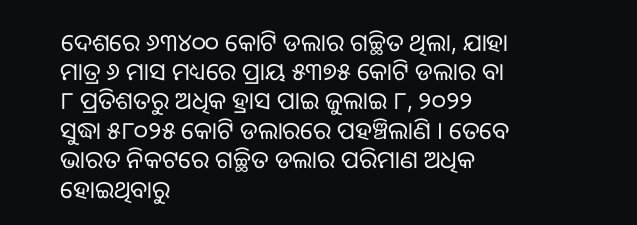ଦେଶରେ ୬୩୪୦୦ କୋଟି ଡଲାର ଗଚ୍ଛିତ ଥିଲା, ଯାହା ମାତ୍ର ୬ ମାସ ମଧ୍ୟରେ ପ୍ରାୟ ୫୩୭୫ କୋଟି ଡଲାର ବା ୮ ପ୍ରତିଶତରୁ ଅଧିକ ହ୍ରାସ ପାଇ ଜୁଲାଇ ୮, ୨୦୨୨ ସୁଦ୍ଧା ୫୮୦୨୫ କୋଟି ଡଲାରରେ ପହଞ୍ଚିଲାଣି । ତେବେ ଭାରତ ନିକଟରେ ଗଚ୍ଛିତ ଡଲାର ପରିମାଣ ଅଧିକ ହୋଇଥିବାରୁ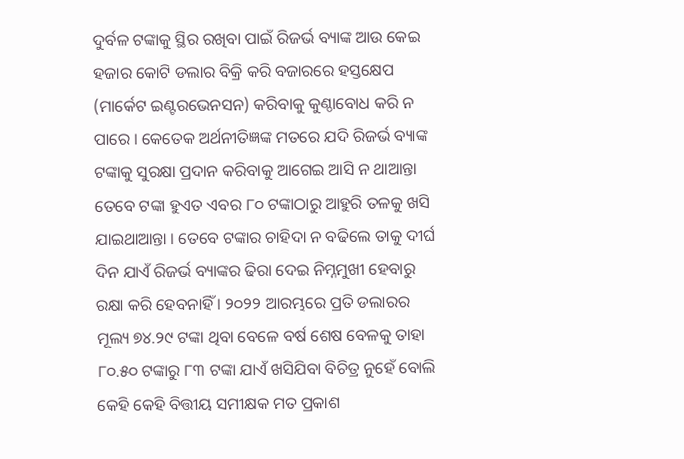ଦୁର୍ବଳ ଟଙ୍କାକୁ ସ୍ଥିର ରଖିବା ପାଇଁ ରିଜର୍ଭ ବ୍ୟାଙ୍କ ଆଉ କେଇ ହଜାର କୋଟି ଡଲାର ବିକ୍ରି କରି ବଜାରରେ ହସ୍ତକ୍ଷେପ (ମାର୍କେଟ ଇଣ୍ଟରଭେନସନ) କରିବାକୁ କୁଣ୍ଠାବୋଧ କରି ନ ପାରେ । କେତେକ ଅର୍ଥନୀତିଜ୍ଞଙ୍କ ମତରେ ଯଦି ରିଜର୍ଭ ବ୍ୟାଙ୍କ ଟଙ୍କାକୁ ସୁରକ୍ଷା ପ୍ରଦାନ କରିବାକୁ ଆଗେଇ ଆସି ନ ଥାଆନ୍ତା ତେବେ ଟଙ୍କା ହୁଏତ ଏବର ୮୦ ଟଙ୍କାଠାରୁ ଆହୁରି ତଳକୁ ଖସି ଯାଇଥାଆନ୍ତା । ତେବେ ଟଙ୍କାର ଚାହିଦା ନ ବଢିଲେ ତାକୁ ଦୀର୍ଘ ଦିନ ଯାଏଁ ରିଜର୍ଭ ବ୍ୟାଙ୍କର ଢିରା ଦେଇ ନିମ୍ନମୁଖୀ ହେବାରୁ ରକ୍ଷା କରି ହେବନାହିଁ । ୨୦୨୨ ଆରମ୍ଭରେ ପ୍ରତି ଡଲାରର ମୂଲ୍ୟ ୭୪.୨୯ ଟଙ୍କା ଥିବା ବେଳେ ବର୍ଷ ଶେଷ ବେଳକୁ ତାହା ୮୦.୫୦ ଟଙ୍କାରୁ ୮୩ ଟଙ୍କା ଯାଏଁ ଖସିଯିବା ବିଚିତ୍ର ନୁହେଁ ବୋଲି କେହି କେହି ବିତ୍ତୀୟ ସମୀକ୍ଷକ ମତ ପ୍ରକାଶ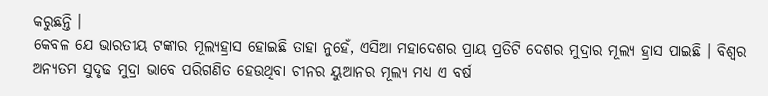କରୁଛନ୍ତି ।
କେବଳ ଯେ ଭାରତୀୟ ଟଙ୍କାର ମୂଲ୍ୟହ୍ରାସ ହୋଇଛି ତାହା ନୁହେଁ, ଏସିଆ ମହାଦେଶର ପ୍ରାୟ ପ୍ରତିଟି ଦେଶର ମୁଦ୍ରାର ମୂଲ୍ୟ ହ୍ରାସ ପାଇଛି । ବିଶ୍ୱର ଅନ୍ୟତମ ସୁଦୃଢ ମୁଦ୍ରା ଭାବେ ପରିଗଣିତ ହେଉଥିବା ଚୀନର ୟୁଆନର ମୂଲ୍ୟ ମଧ୍ୟ ଏ ବର୍ଷ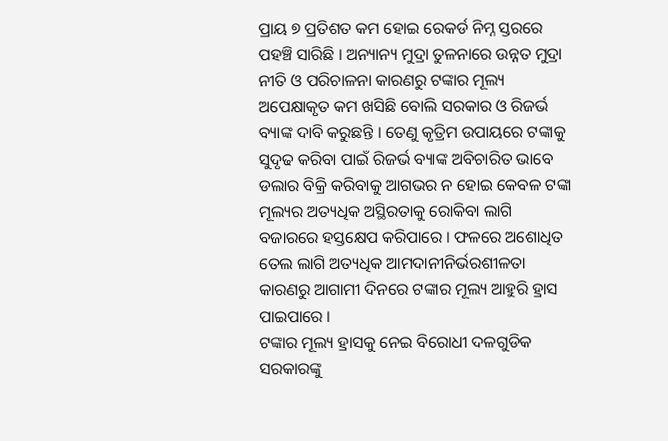ପ୍ରାୟ ୭ ପ୍ରତିଶତ କମ ହୋଇ ରେକର୍ଡ ନିମ୍ନ ସ୍ତରରେ ପହଞ୍ଚି ସାରିଛି । ଅନ୍ୟାନ୍ୟ ମୁଦ୍ରା ତୁଳନାରେ ଉନ୍ନତ ମୁଦ୍ରା ନୀତି ଓ ପରିଚାଳନା କାରଣରୁ ଟଙ୍କାର ମୂଲ୍ୟ ଅପେକ୍ଷାକୃତ କମ ଖସିଛି ବୋଲି ସରକାର ଓ ରିଜର୍ଭ ବ୍ୟାଙ୍କ ଦାବି କରୁଛନ୍ତି । ତେଣୁ କୃତ୍ରିମ ଉପାୟରେ ଟଙ୍କାକୁ ସୁଦୃଢ କରିବା ପାଇଁ ରିଜର୍ଭ ବ୍ୟାଙ୍କ ଅବିଚାରିତ ଭାବେ ଡଲାର ବିକ୍ରି କରିବାକୁ ଆଗଭର ନ ହୋଇ କେବଳ ଟଙ୍କା ମୂଲ୍ୟର ଅତ୍ୟଧିକ ଅସ୍ଥିରତାକୁ ରୋକିବା ଲାଗି ବଜାରରେ ହସ୍ତକ୍ଷେପ କରିପାରେ । ଫଳରେ ଅଶୋଧିତ ତେଲ ଲାଗି ଅତ୍ୟଧିକ ଆମଦାନୀନିର୍ଭରଶୀଳତା କାରଣରୁ ଆଗାମୀ ଦିନରେ ଟଙ୍କାର ମୂଲ୍ୟ ଆହୁରି ହ୍ରାସ ପାଇପାରେ ।
ଟଙ୍କାର ମୂଲ୍ୟ ହ୍ରାସକୁ ନେଇ ବିରୋଧୀ ଦଳଗୁଡିକ ସରକାରଙ୍କୁ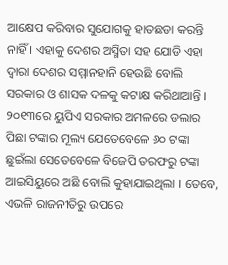ଆକ୍ଷେପ କରିବାର ସୁଯୋଗକୁ ହାତଛଡା କରନ୍ତି ନାହିଁ । ଏହାକୁ ଦେଶର ଅସ୍ମିତା ସହ ଯୋଡି ଏହା ଦ୍ୱାରା ଦେଶର ସମ୍ମାନହାନି ହେଉଛି ବୋଲି ସରକାର ଓ ଶାସକ ଦଳକୁ କଟାକ୍ଷ କରିଥାଆନ୍ତି । ୨୦୧୩ରେ ୟୁପିଏ ସରକାର ଅମଳରେ ଡଲାର ପିଛା ଟଙ୍କାର ମୂଲ୍ୟ ଯେତେବେଳେ ୬୦ ଟଙ୍କା ଛୁଇଁଲା ସେତେବେଳେ ବିଜେପି ତରଫରୁ ଟଙ୍କା ଆଇସିୟୁରେ ଅଛି ବୋଲି କୁହାଯାଇଥିଲା । ତେବେ, ଏଭଳି ରାଜନୀତିରୁ ଉପରେ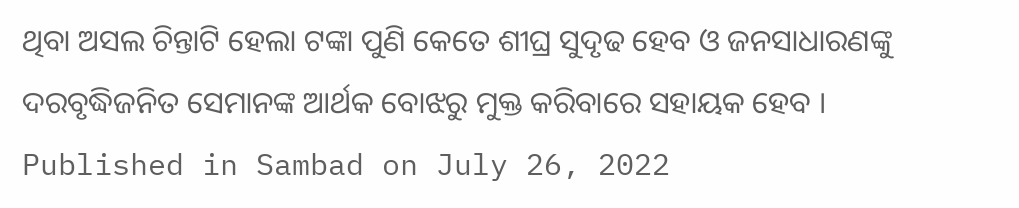ଥିବା ଅସଲ ଚିନ୍ତାଟି ହେଲା ଟଙ୍କା ପୁଣି କେତେ ଶୀଘ୍ର ସୁଦୃଢ ହେବ ଓ ଜନସାଧାରଣଙ୍କୁ ଦରବୃଦ୍ଧିଜନିତ ସେମାନଙ୍କ ଆର୍ଥକ ବୋଝରୁ ମୁକ୍ତ କରିବାରେ ସହାୟକ ହେବ ।
Published in Sambad on July 26, 2022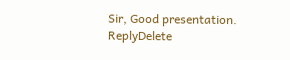Sir, Good presentation.
ReplyDelete